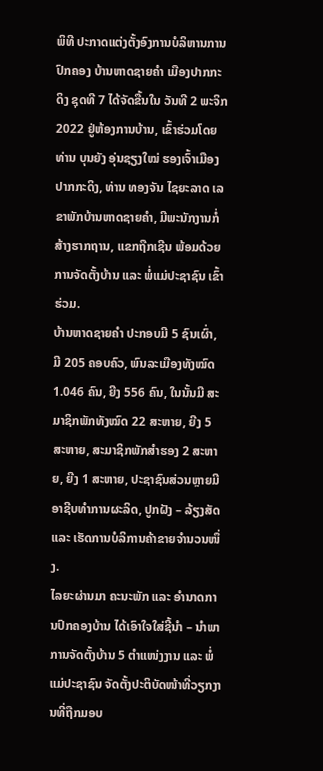ພິທີ ປະກາດແຕ່ງຕັ້ງອົງການບໍລິຫານການປົກຄອງ ບ້ານຫາດຊາຍຄຳ ເມືອງປາກກະດິງ ຊຸດທີ 7 ໄດ້ຈັດຂື້ນໃນ ວັນທີ 2 ພະຈິກ 2022 ຢູ່ຫ້ອງການບ້ານ, ເຂົ້າຮ່ວມໂດຍ ທ່ານ ບຸນຍັງ ອຸ່ນຊຽງໃໝ່ ຮອງເຈົ້າເມືອງປາກກະດິງ, ທ່ານ ທອງຈັນ ໄຊຍະລາດ ເລຂາພັກບ້ານຫາດຊາຍຄຳ, ມີພະນັກງານກໍ່ສ້າງຮາກຖານ, ແຂກຖືກເຊີນ ພ້ອມດ້ວຍການຈັດຕັ້ງບ້ານ ແລະ ພໍ່ແມ່ປະຊາຊົນ ເຂົ້າຮ່ວມ.
ບ້ານຫາດຊາຍຄຳ ປະກອບມີ 5 ຊົນເຜົ່າ, ມີ 205 ຄອບຄົວ, ພົນລະເມືອງທັງໝົດ 1.046 ຄົນ, ຍີງ 556 ຄົນ, ໃນນັ້ນມີ ສະມາຊິກພັກທັງໝົດ 22 ສະຫາຍ, ຍີງ 5 ສະຫາຍ, ສະມາຊິກພັກສຳຮອງ 2 ສະຫາຍ, ຍີງ 1 ສະຫາຍ, ປະຊາຊົນສ່ວນຫຼາຍມີອາຊີບທຳການຜະລິດ, ປູກຝັງ – ລ້ຽງສັດ ແລະ ເຮັດການບໍລິການຄ້າຂາຍຈຳນວນໜຶ່ງ.
ໄລຍະຜ່ານມາ ຄະນະພັກ ແລະ ອຳນາດການປົກຄອງບ້ານ ໄດ້ເອົາໃຈໃສ່ຊີ້ນຳ – ນຳພາ ການຈັດຕັ້ງບ້ານ 5 ຕຳແໜ່ງງານ ແລະ ພໍ່ແມ່ປະຊາຊົນ ຈັດຕັ້ງປະຕິບັດໜ້າທີ່ວຽກງານທີ່ຖືກມອບ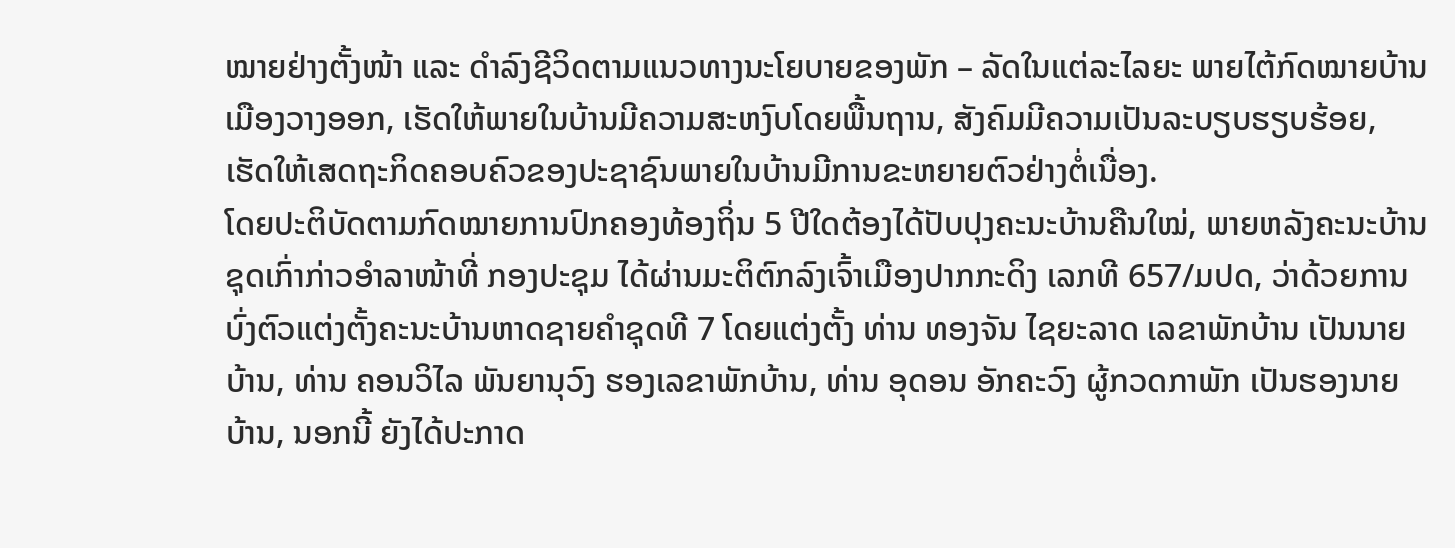ໝາຍຢ່າງຕັ້ງໜ້າ ແລະ ດຳລົງຊີວິດຕາມແນວທາງນະໂຍບາຍຂອງພັກ – ລັດໃນແຕ່ລະໄລຍະ ພາຍໄຕ້ກົດໝາຍບ້ານເມືອງວາງອອກ, ເຮັດໃຫ້ພາຍໃນບ້ານມີຄວາມສະຫງົບໂດຍພື້ນຖານ, ສັງຄົມມີຄວາມເປັນລະບຽບຮຽບຮ້ອຍ, ເຮັດໃຫ້ເສດຖະກິດຄອບຄົວຂອງປະຊາຊົນພາຍໃນບ້ານມີການຂະຫຍາຍຕົວຢ່າງຕໍ່ເນື່ອງ.
ໂດຍປະຕິບັດຕາມກົດໝາຍການປົກຄອງທ້ອງຖິ່ນ 5 ປີໃດຕ້ອງໄດ້ປັບປຸງຄະນະບ້ານຄືນໃໝ່, ພາຍຫລັງຄະນະບ້ານຊຸດເກົ່າກ່າວອຳລາໜ້າທີ່ ກອງປະຊຸມ ໄດ້ຜ່ານມະຕິຕົກລົງເຈົ້າເມືອງປາກກະດິງ ເລກທີ 657/ມປດ, ວ່າດ້ວຍການບົ່ງຕົວແຕ່ງຕັ້ງຄະນະບ້ານຫາດຊາຍຄຳຊຸດທີ 7 ໂດຍແຕ່ງຕັ້ງ ທ່ານ ທອງຈັນ ໄຊຍະລາດ ເລຂາພັກບ້ານ ເປັນນາຍບ້ານ, ທ່ານ ຄອນວິໄລ ພັນຍານຸວົງ ຮອງເລຂາພັກບ້ານ, ທ່ານ ອຸດອນ ອັກຄະວົງ ຜູ້ກວດກາພັກ ເປັນຮອງນາຍບ້ານ, ນອກນີ້ ຍັງໄດ້ປະກາດ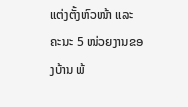ແຕ່ງຕັ້ງຫົວໜ້າ ແລະ ຄະນະ 5 ໜ່ວຍງານຂອງບ້ານ ພ້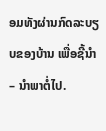ອມທັງຜ່ານກົດລະບຽບຂອງບ້ານ ເພື່ອຊີ້ນຳ – ນຳພາຕໍ່ໄປ.